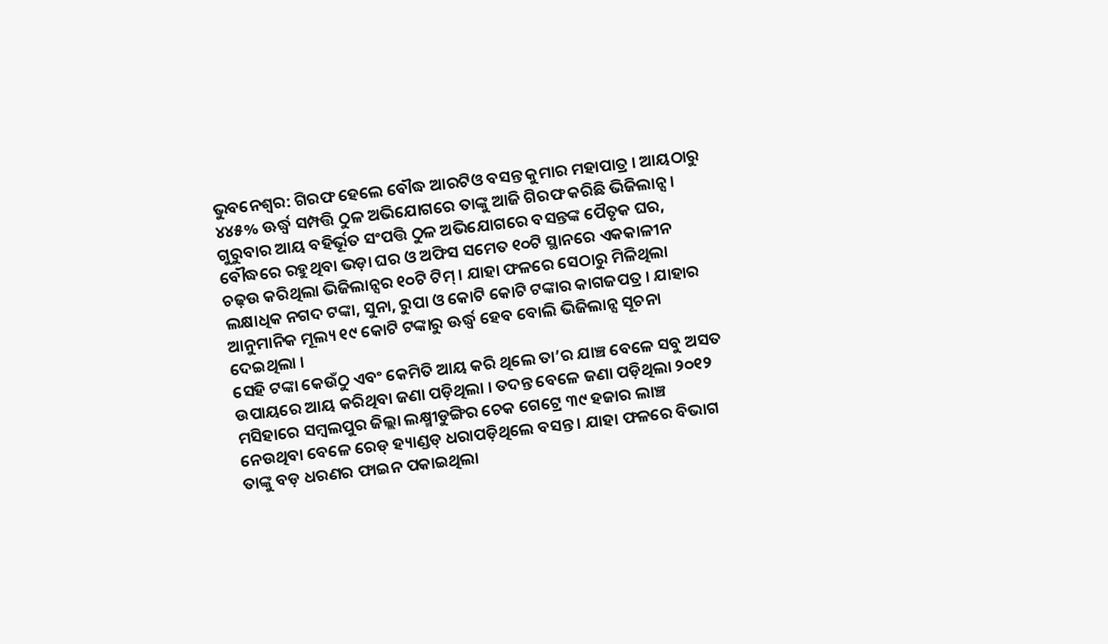ଭୁବନେଶ୍ୱର: ଗିରଫ ହେଲେ ବୌଦ୍ଧ ଆରଟିଓ ବସନ୍ତ କୁମାର ମହାପାତ୍ର । ଆୟଠାରୁ ୪୪୫% ଊର୍ଦ୍ଧ୍ୱ ସମ୍ପତ୍ତି ଠୁଳ ଅଭିଯୋଗରେ ତାଙ୍କୁ ଆଜି ଗିରଫ କରିଛି ଭିଜିଲାନ୍ସ । ଗୁରୁବାର ଆୟ ବହିର୍ଭୂତ ସଂପତ୍ତି ଠୁଳ ଅଭିଯୋଗରେ ବସନ୍ତଙ୍କ ପୈତୃକ ଘର, ବୌଦ୍ଧରେ ରହୁଥିବା ଭଡ଼ା ଘର ଓ ଅଫିସ ସମେତ ୧୦ଟି ସ୍ଥାନରେ ଏକକାଳୀନ ଚଢ଼ଉ କରିଥିଲା ଭିଜିଲାନ୍ସର ୧୦ଟି ଟିମ୍ । ଯାହା ଫଳରେ ସେଠାରୁ ମିଳିଥିଲା ଲକ୍ଷାଧିକ ନଗଦ ଟଙ୍କା, ସୁନା, ରୁପା ଓ କୋଟି କୋଟି ଟଙ୍କାର କାଗଜପତ୍ର । ଯାହାର ଆନୁମାନିକ ମୂଲ୍ୟ ୧୯ କୋଟି ଟଙ୍କାରୁ ଊର୍ଦ୍ଧ୍ୱ ହେବ ବୋଲି ଭିଜିଲାନ୍ସ ସୂଚନା ଦେଇଥିଲା ।
ସେହି ଟଙ୍କା କେଉଁଠୁ ଏବଂ କେମିତି ଆୟ କରି ଥିଲେ ତା’ର ଯାଞ୍ଚ ବେଳେ ସବୁ ଅସତ ଉପାୟରେ ଆୟ କରିଥିବା ଜଣା ପଡ଼ିଥିଲା । ତଦନ୍ତ ବେଳେ ଜଣା ପଡ଼ିଥିଲା ୨୦୧୨ ମସିହାରେ ସମ୍ବଲପୁର ଜିଲ୍ଲା ଲକ୍ଷ୍ମୀଡୁଙ୍ଗିର ଚେକ ଗେଟ୍ରେ ୩୯ ହଜାର ଲାଞ୍ଚ ନେଉଥିବା ବେଳେ ରେଡ୍ ହ୍ୟାଣ୍ଡଡ୍ ଧରାପଡ଼ିଥିଲେ ବସନ୍ତ । ଯାହା ଫଳରେ ବିଭାଗ ତାଙ୍କୁ ବଡ଼ ଧରଣର ଫାଇନ ପକାଇଥିଲା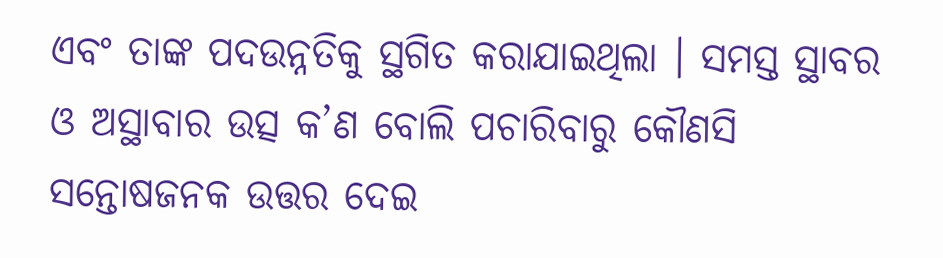ଏବଂ ତାଙ୍କ ପଦଉନ୍ନତିକୁ ସ୍ଥଗିତ କରାଯାଇଥିଲା । ସମସ୍ତ ସ୍ଥାବର ଓ ଅସ୍ଥାବାର ଉତ୍ସ କ’ଣ ବୋଲି ପଚାରିବାରୁ କୌଣସି ସନ୍ତୋଷଜନକ ଉତ୍ତର ଦେଇ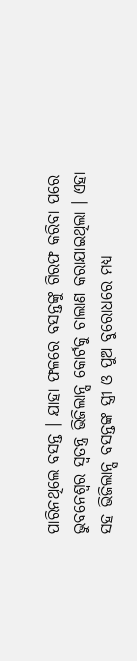ପାରିନଥିଲେ ବସନ୍ତ । ଯାହା ଫଳରେ ବସନ୍ତଙ୍କୁ ଗିରଫ କରିବା ପରେ ଭୁବନେଶ୍ୱର ସ୍ୱତନ୍ତ୍ର ଭିଜିଲାନ୍ସ କୋର୍ଟକୁ ଚାଲାଣ କରାଯାଇଥିଲା । ଏହା ସହ ଭିଜିଲାନ୍ସ ବସନ୍ତଙ୍କ ସ୍ତ୍ରୀ ଓ ପୁଅ ବୁରୋଧରେ ମଧ୍ୟ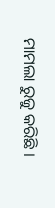ମାମଲା ରୁଜୁ କରିଛି ।